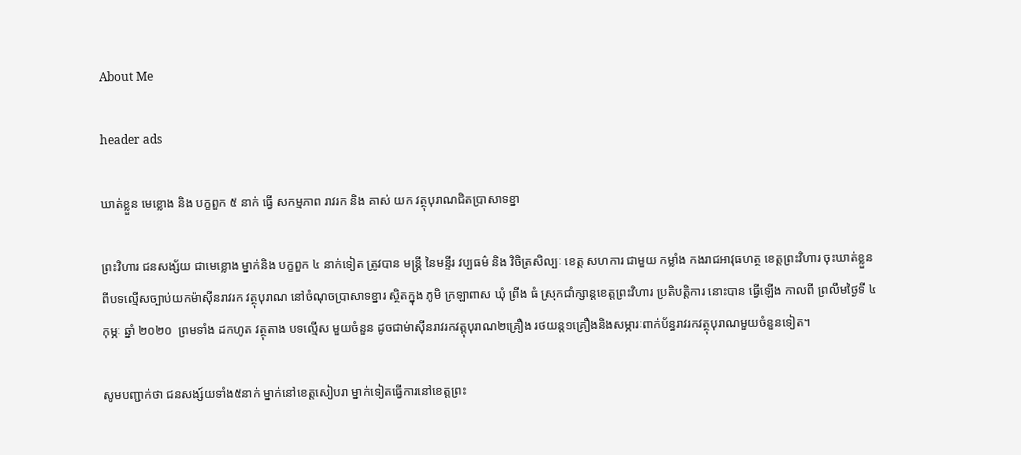About Me

header ads

ឃាត់ខ្លួន មេខ្លោង និង បក្ខពួក ៥ នាក់ ធ្វើ សកម្មភាព រាវរក និង គាស់ យក វត្ថុបុរាណជិតប្រាសាទខ្នា

ព្រះវិហារ ជនសង្ស័យ ជាមេខ្លោង ម្នាក់និង បក្ខពួក ៤ នាក់ទៀត ត្រូវបាន មន្ត្រី នៃមន្ទីរ វប្បធម៌ និង វិចិត្រសិល្បៈ ខេត្ត សហការ ជាមួយ កម្លាំង កងរាជអាវុធហត្ថ ខេត្តព្រះវិហារ ចុះឃាត់ខ្លួន ពីបទល្មើសច្បាប់យកម៉ាស៊ីនរាវរក វត្ថុបុរាណ នៅចំណុចប្រាសាទខ្នារ ស្ថិតក្នុង ភូមិ ក្រឡាពាស ឃុំ ព្រីង ធំ ស្រុកជាំក្សាន្តខេត្តព្រះវិហារ ប្រតិបត្តិការ នោះបាន ធ្វើឡើង កាលពី ព្រលឹមថ្ងៃទី ៤ កុម្ភៈ ឆ្នាំ ២០២០  ព្រមទាំង ដកហូត វត្ថុតាង បទល្មើស មួយចំនួន ដូចជាម់ាស៊ីនរាវរកវត្តុបុរាណ២គ្រឿង រថយន្ត១គ្រឿងនិងសម្ភារៈពាក់ប័ន្ធរាវរកវត្ថុបុរាណមួយចំនួនទៀត។

សូមបញ្ជាក់ថា ជនសង្ស៍យទាំង៥នាក់ ម្នាក់នៅខេត្តសៀបរា ម្នាក់ទៀតធ្វើការនៅខេត្តព្រះ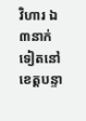វិហារ ឯ៣នាក់ទៀតនៅខេត្តបន្ទា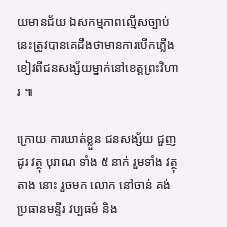យមានជ័យ ឯសកម្មភាពល្មើសច្បាប់នេះត្រូវបានគេដឹងថាមានការបើកភ្លើងខៀវពីជនសង្ស័យម្នាក់នៅខេត្តព្រះវិហារ ៕

ក្រោយ ការឃាត់ខ្លួន ជនសង្ស័យ ជួញដូរ វត្ថុ បុរាណ ទាំង ៥ នាក់ រួមទាំង វត្ថុតាង នោះ រួចមក លោក នៅចាន់ គង់ ប្រធានមន្ទីរ វប្បធម៌ និង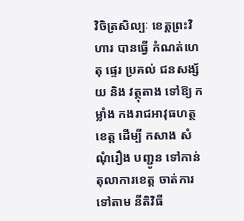វិចិត្រសិល្បៈ ខេត្តព្រះវិហារ បានធ្វើ កំណត់ហេតុ ផ្ទេរ ប្រគល់ ជនសង្ស័យ និង វត្ថុតាង ទៅឱ្យ កម្លាំង កងរាជអាវុធហត្ថ ខេត្ត ដើម្បី កសាង សំណុំរឿង បញ្ជូន ទៅកាន់ តុលាការខេត្ត ចាត់ការ ទៅតាម នីតិវិធី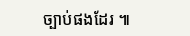ច្បាប់ផងដែរ ៕